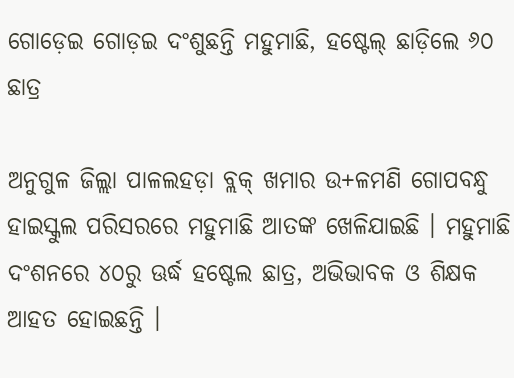ଗୋଡ଼େଇ ଗୋଡ଼ଇ ଦଂଶୁଛନ୍ତି ମହୁମାଛି, ହଷ୍ଟେଲ୍ ଛାଡ଼ିଲେ ୬୦ ଛାତ୍ର

ଅନୁଗୁଳ ଜିଲ୍ଲା ପାଳଲହଡ଼ା ବ୍ଲକ୍ ଖମାର ଉ+ଳମଣି ଗୋପବନ୍ଧୁ ହାଇସ୍କୁଲ ପରିସରରେ ମହୁମାଛି ଆତଙ୍କ ଖେଳିଯାଇଛି । ମହୁମାଛି ଦଂଶନରେ ୪୦ରୁ ଊର୍ଦ୍ଧ ହଷ୍ଟେଲ ଛାତ୍ର, ଅଭିଭାବକ ଓ ଶିକ୍ଷକ ଆହତ ହୋଇଛନ୍ତି ।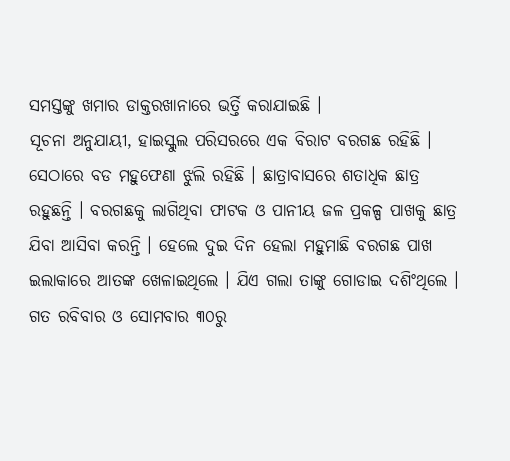ସମସ୍ତଙ୍କୁ ଖମାର ଡାକ୍ତରଖାନାରେ ଭର୍ତ୍ତି କରାଯାଇଛି ।
ସୂଚନା ଅନୁଯାୟୀ, ହାଇସ୍କୁଲ ପରିସରରେ ଏକ ବିରାଟ ବରଗଛ ରହିଛି । ସେଠାରେ ବଡ ମହୁଫେଣା ଝୁଲି ରହିଛି । ଛାତ୍ରାବାସରେ ଶତାଧିକ ଛାତ୍ର ରହୁଛନ୍ତି । ବରଗଛକୁ ଲାଗିଥିବା ଫାଟକ ଓ ପାନୀୟ ଜଳ ପ୍ରକଳ୍ପ ପାଖକୁ ଛାତ୍ର ଯିବା ଆସିବା କରନ୍ତି । ହେଲେ ଦୁଇ ଦିନ ହେଲା ମହୁମାଛି ବରଗଛ ପାଖ ଇଲାକାରେ ଆତଙ୍କ ଖେଳାଇଥିଲେ । ଯିଏ ଗଲା ତାଙ୍କୁ ଗୋଡାଇ ଦଶିଂଥିଲେ ।
ଗତ ରବିବାର ଓ ସୋମବାର ୩୦ରୁ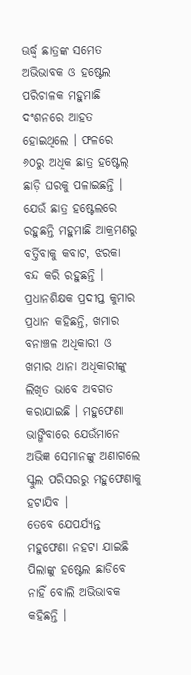ଊର୍ଦ୍ଧ୍ୱ ଛାତ୍ରଙ୍କ ସମେତ ଅଭିଭାବକ ଓ ହଷ୍ଟେଲ ପରିଚାଳକ ମହୁମାଛି ଦଂଶନରେ ଆହତ ହୋଇଥିଲେ । ଫଳରେ ୬୦ରୁ ଅଧିକ ଛାତ୍ର ହଷ୍ଟେଲ୍ ଛାଡ଼ି ଘରକୁ ପଳାଇଛନ୍ତି । ଯେଉଁ ଛାତ୍ର ହଷ୍ଟେଲରେ ରହୁଛନ୍ତି ମହୁମାଛି ଆକ୍ରମଣରୁ ବର୍ତ୍ତିବାକୁ କବାଟ, ଝରକା ବନ୍ଦ କରି ରହୁଛନ୍ତି ।
ପ୍ରଧାନଶିକ୍ଷକ ପ୍ରଦୀପ୍ତ କୁମାର ପ୍ରଧାନ କହିଛନ୍ତି, ଖମାର ବନାଞ୍ଚଳ ଅଧିକାରୀ ଓ ଖମାର ଥାନା ଅଧିକାରୀଙ୍କୁ ଲିଖିତ ଭାବେ ଅବଗତ କରାଯାଇଛି । ମହୁଫେଣା ଭାଙ୍ଗିବାରେ ଯେଉଁମାନେ ଅଭିଜ୍ଞ ସେମାନଙ୍କୁ ଅଣାଗଲେ ସ୍କୁଲ ପରିସରରୁ ମହୁଫେଣାକୁ ହଟାଯିବ ।
ତେବେ ଯେପର୍ଯ୍ୟନ୍ତ ମହୁଫେଣା ନହଟା ଯାଇଛି ପିଲାଙ୍କୁ ହଷ୍ଟେଲ ଛାଡିବେ ନାହିଁ ବୋଲି ଅଭିଭାବକ କହିଛନ୍ତି ।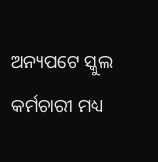ଅନ୍ୟପଟେ ସ୍କୁଲ କର୍ମଚାରୀ ମଧ୍ୟ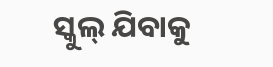ସ୍କୁଲ୍ ଯିବାକୁ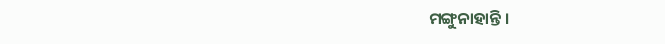ମଙ୍ଗୁନାହାନ୍ତି ।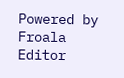Powered by Froala Editor